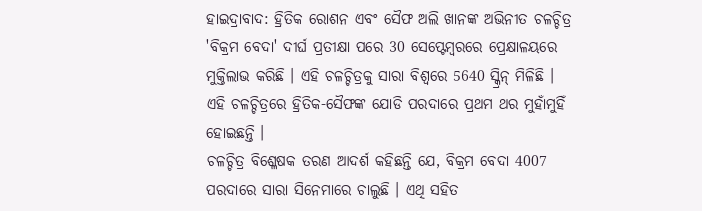ହାଇଦ୍ରାବାଦ: ହ୍ରିତିକ ରୋଶନ ଏବଂ ସୈଫ ଅଲି ଖାନଙ୍କ ଅଭିନୀତ ଚଳଚ୍ଚିତ୍ର 'ବିକ୍ରମ ବେଦା' ଦୀର୍ଘ ପ୍ରତୀକ୍ଷା ପରେ 30 ସେପ୍ଟେମ୍ବରରେ ପ୍ରେକ୍ଷାଳୟରେ ମୁକ୍ତିଲାଭ କରିଛି । ଏହି ଚଳଚ୍ଚିତ୍ରକୁ ସାରା ବିଶ୍ବରେ 5640 ସ୍କ୍ରିନ୍ ମିଳିଛି । ଏହି ଚଳଚ୍ଚିତ୍ରରେ ହ୍ରିତିକ-ସୈଫଙ୍କ ଯୋଡି ପରଦାରେ ପ୍ରଥମ ଥର ମୁହାଁମୁହିଁ ହୋଇଛନ୍ତି ।
ଚଳଚ୍ଚିତ୍ର ବିଶ୍ଳେଷକ ତରଣ ଆଦର୍ଶ କହିଛନ୍ତି ଯେ, ବିକ୍ରମ ବେଦା 4007 ପରଦାରେ ସାରା ସିନେମାରେ ଚାଲୁଛି । ଏଥି ସହିତ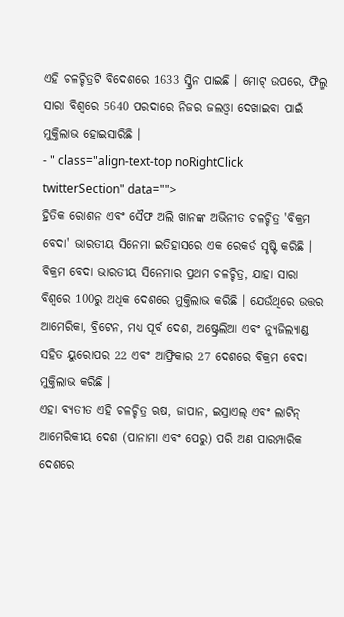ଏହି ଚଳଚ୍ଚିତ୍ରଟି ବିଦେଶରେ 1633 ସ୍କ୍ରିନ ପାଇଛି । ମୋଟ୍ ଉପରେ, ଫିଲ୍ମ ସାରା ବିଶ୍ୱରେ 5640 ପରଦାରେ ନିଜର ଜଲଓ୍ବା ଦେଖାଇବା ପାଇଁ ମୁକ୍ତିଲାଭ ହୋଇସାରିଛି ।
- " class="align-text-top noRightClick twitterSection" data="">
ହ୍ରିତିକ ରୋଶନ ଏବଂ ସୈଫ ଅଲି ଖାନଙ୍କ ଅଭିନୀତ ଚଳଚ୍ଚିତ୍ର 'ବିକ୍ରମ ବେଦା' ଭାରତୀୟ ସିନେମା ଇତିହାସରେ ଏକ ରେକର୍ଡ ସୃଷ୍ଟି କରିଛି । ବିକ୍ରମ ବେଦା ଭାରତୀୟ ସିନେମାର ପ୍ରଥମ ଚଳଚ୍ଚିତ୍ର, ଯାହା ସାରା ବିଶ୍ବରେ 100ରୁ ଅଧିକ ଦେଶରେ ମୁକ୍ତିଲାଭ କରିଛି । ଯେଉଁଥିରେ ଉତ୍ତର ଆମେରିକା, ବ୍ରିଟେନ, ମଧ୍ୟ ପୂର୍ବ ଦେଶ, ଅଷ୍ଟ୍ରେଲିଆ ଏବଂ ନ୍ୟୁଜିଲ୍ୟାଣ୍ଡ ସହିତ ୟୁରୋପର 22 ଏବଂ ଆଫ୍ରିକାର 27 ଦେଶରେ ବିକ୍ରମ ବେଦା ମୁକ୍ତିଲାଭ କରିଛି ।
ଏହା ବ୍ୟତୀତ ଏହି ଚଳଚ୍ଚିତ୍ର ଋଷ, ଜାପାନ, ଇସ୍ରାଏଲ୍ ଏବଂ ଲାଟିନ୍ ଆମେରିକୀୟ ଦେଶ (ପାନାମା ଏବଂ ପେରୁ) ପରି ଅଣ ପାରମ୍ପାରିକ ଦେଶରେ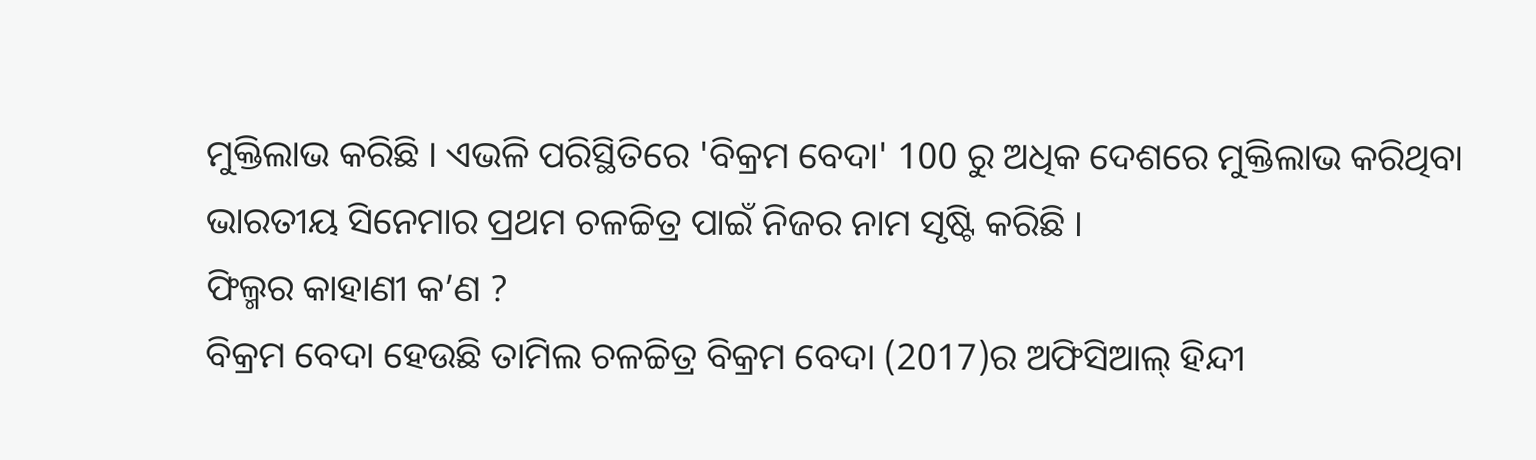ମୁକ୍ତିଲାଭ କରିଛି । ଏଭଳି ପରିସ୍ଥିତିରେ 'ବିକ୍ରମ ବେଦା' 100 ରୁ ଅଧିକ ଦେଶରେ ମୁକ୍ତିଲାଭ କରିଥିବା ଭାରତୀୟ ସିନେମାର ପ୍ରଥମ ଚଳଚ୍ଚିତ୍ର ପାଇଁ ନିଜର ନାମ ସୃଷ୍ଟି କରିଛି ।
ଫିଲ୍ମର କାହାଣୀ କ’ଣ ?
ବିକ୍ରମ ବେଦା ହେଉଛି ତାମିଲ ଚଳଚ୍ଚିତ୍ର ବିକ୍ରମ ବେଦା (2017)ର ଅଫିସିଆଲ୍ ହିନ୍ଦୀ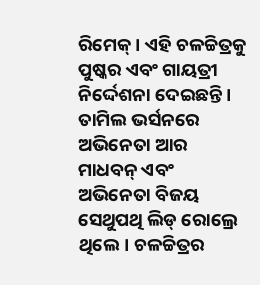ରିମେକ୍ । ଏହି ଚଳଚ୍ଚିତ୍ରକୁ ପୁଷ୍କର ଏବଂ ଗାୟତ୍ରୀ ନିର୍ଦ୍ଦେଶନା ଦେଇଛନ୍ତି । ତାମିଲ ଭର୍ସନରେ ଅଭିନେତା ଆର ମାଧବନ୍ ଏବଂ ଅଭିନେତା ବିଜୟ ସେଥୁପଥି ଲିଡ୍ ରୋଲ୍ରେ ଥିଲେ। ଚଳଚ୍ଚିତ୍ରର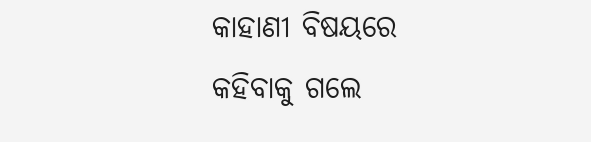କାହାଣୀ ବିଷୟରେ କହିବାକୁ ଗଲେ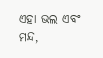ଏହା ଭଲ ଏବଂ ମନ୍ଦ,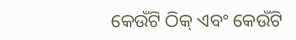କେଉଁଟି ଠିକ୍ ଏବଂ କେଉଁଟି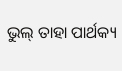ଭୁଲ୍ ତାହା ପାର୍ଥକ୍ୟ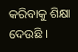କରିବାକୁ ଶିକ୍ଷା ଦେଉଛି ।